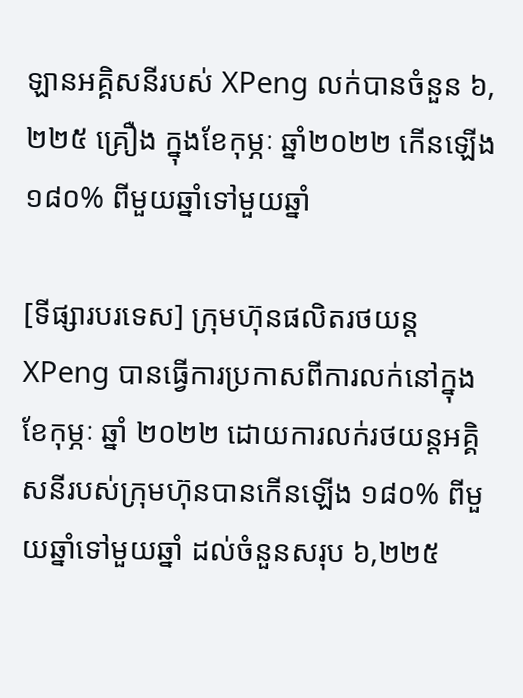ឡានអគ្គិសនីរបស់ XPeng លក់បានចំនួន ៦,២២៥ គ្រឿង ក្នុងខែកុម្ភៈ ឆ្នាំ២០២២ កើនឡើង ១៨០% ពីមួយឆ្នាំទៅមួយឆ្នាំ

[ទីផ្សារបរទេស] ក្រុមហ៊ុនផលិតរថយន្ត XPeng បានធ្វើការប្រកាសពីការលក់នៅក្នុងខែកុម្ភៈ ឆ្នាំ ២០២២ ដោយការលក់រថយន្តអគ្គិសនីរបស់ក្រុមហ៊ុនបានកើនឡើង ១៨០% ពីមួយឆ្នាំទៅមួយឆ្នាំ ដល់ចំនួនសរុប ៦,២២៥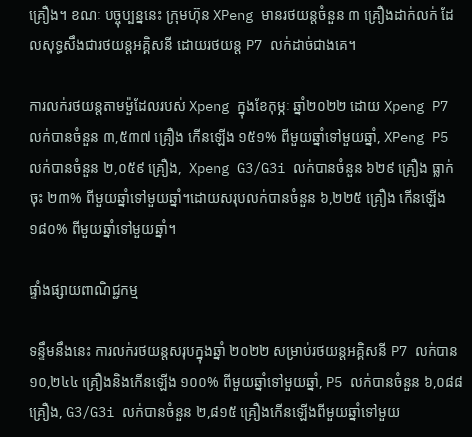គ្រឿង។ ខណៈ បច្ចុប្បន្ននេះ ក្រុមហ៊ុន XPeng មានរថយន្តចំនួន ៣ គ្រឿងដាក់លក់ ដែលសុទ្ធសឹងជារថយន្តអគ្គិសនី ដោយរថយន្ត P7 លក់ដាច់ជាងគេ។

ការលក់រថយន្តតាមម៉ួដែលរបស់ Xpeng ក្នុងខែកុម្ភៈ ឆ្នាំ២០២២ ដោយ Xpeng P7 លក់បានចំនួន ៣,៥៣៧ គ្រឿង កើនឡើង ១៥១% ពីមួយឆ្នាំទៅមួយឆ្នាំ, XPeng P5 លក់បានចំនួន ២,០៥៩ គ្រឿង,  Xpeng G3/G3i លក់បានចំនួន ៦២៩ គ្រឿង ធ្លាក់ចុះ ២៣% ពីមួយឆ្នាំទៅមួយឆ្នាំ។ដោយសរុបលក់បានចំនួន ៦,២២៥ គ្រឿង កើនឡើង ១៨០% ពីមួយឆ្នាំទៅមួយឆ្នាំ។

ផ្ទាំងផ្សាយពាណិជ្ជកម្ម

ទន្ទឹមនឹងនេះ ការលក់រថយន្តសរុបក្នុងឆ្នាំ ២០២២ សម្រាប់រថយន្តអគ្គិសនី P7 លក់បាន ១០,២៤៤ គ្រឿងនិងកើនឡើង ១០០% ពីមួយឆ្នាំទៅមួយឆ្នាំ, P5 លក់បានចំនួន ៦,០៨៨ គ្រឿង, G3/G3i លក់បានចំនួន ២,៨១៥ គ្រឿងកើនឡើងពីមួយឆ្នាំទៅមួយ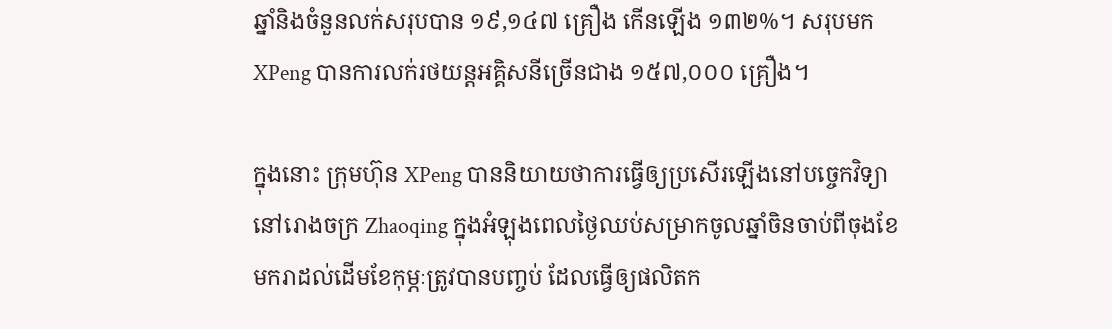ឆ្នាំនិងចំនួនលក់សរុបបាន ១៩,១៤៧ គ្រឿង កើនឡើង ១៣២%។ សរុបមក XPeng បានការលក់រថយន្តអគ្គិសនីច្រើនជាង ១៥៧,០០០ គ្រឿង។

ក្នុងនោះ ក្រុមហ៊ុន XPeng បាននិយាយថាការធ្វើឲ្យប្រសើរឡើងនៅបច្ចេកវិទ្យានៅរោងចក្រ Zhaoqing ក្នុងអំឡុងពេលថ្ងៃឈប់សម្រាកចូលឆ្នាំចិនចាប់ពីចុងខែមករាដល់ដើមខែកុម្ភៈត្រូវបានបញ្ចប់ ដែលធ្វើឲ្យផលិតក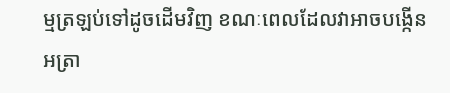ម្មត្រឡប់ទៅដូចដើមវិញ ខណៈពេលដែលវាអាចបង្កើនអត្រា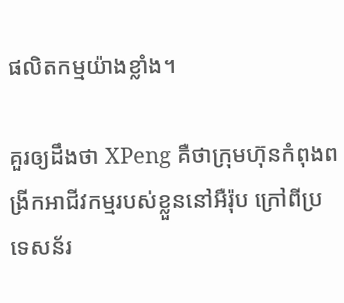ផលិតកម្មយ៉ាងខ្លាំង។

គួរឲ្យដឹងថា XPeng គឺថាក្រុមហ៊ុនកំពុងពង្រីកអាជីវកម្មរបស់ខ្លួននៅអឺរ៉ុប ក្រៅពីប្រទេសន័រ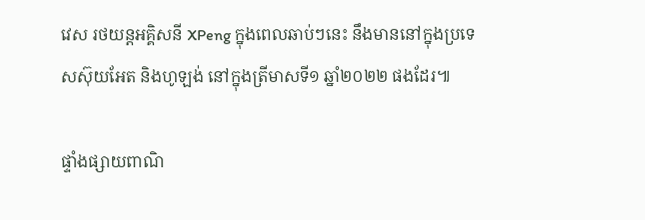វេស រថយន្តអគ្គិសនី XPeng ក្នុងពេលឆាប់ៗនេះ នឹងមាននៅក្នុងប្រទេសស៊ុយអែត និងហូឡង់ នៅក្នុងត្រីមាសទី១ ឆ្នាំ២០២២ ផងដែរ៕

ផ្ទាំងផ្សាយពាណិ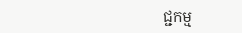ជ្ជកម្ម